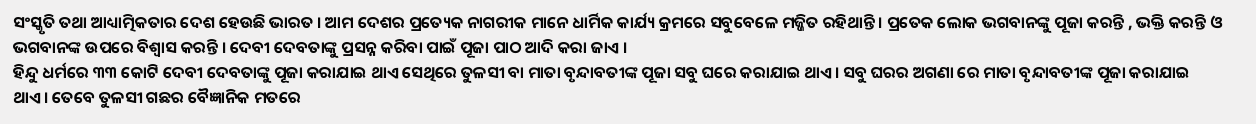ସଂସ୍କୃତି ତଥା ଆଧ୍ୟାତ୍ମିକତାର ଦେଶ ହେଉଛି ଭାରତ । ଆମ ଦେଶର ପ୍ରତ୍ୟେକ ନାଗରୀକ ମାନେ ଧାର୍ମିକ କାର୍ଯ୍ୟ କ୍ରମରେ ସବୁବେଳେ ମଜ୍ଜିତ ରହିଥାନ୍ତି । ପ୍ରତେକ ଲୋକ ଭଗବାନଙ୍କୁ ପୂଜା କରନ୍ତି , ଭକ୍ତି କରନ୍ତି ଓ ଭଗବାନଙ୍କ ଉପରେ ବିଶ୍ୱାସ କରନ୍ତି । ଦେବୀ ଦେବତାଙ୍କୁ ପ୍ରସନ୍ନ କରିବା ପାଇଁ ପୂଜା ପାଠ ଆଦି କରା ଜାଏ ।
ହିନ୍ଦୁ ଧର୍ମରେ ୩୩ କୋଟି ଦେବୀ ଦେବତାଙ୍କୁ ପୂଜା କରାଯାଇ ଥାଏ ସେଥିରେ ତୁଳସୀ ବା ମାତା ବୃନ୍ଦାବତୀଙ୍କ ପୂଜା ସବୁ ଘରେ କରାଯାଇ ଥାଏ। ସବୁ ଘରର ଅଗଣା ରେ ମାତା ବୃନ୍ଦାବତୀଙ୍କ ପୂଜା କରାଯାଇ ଥାଏ। ତେବେ ତୁଳସୀ ଗଛର ବୈଜ୍ଞାନିକ ମତରେ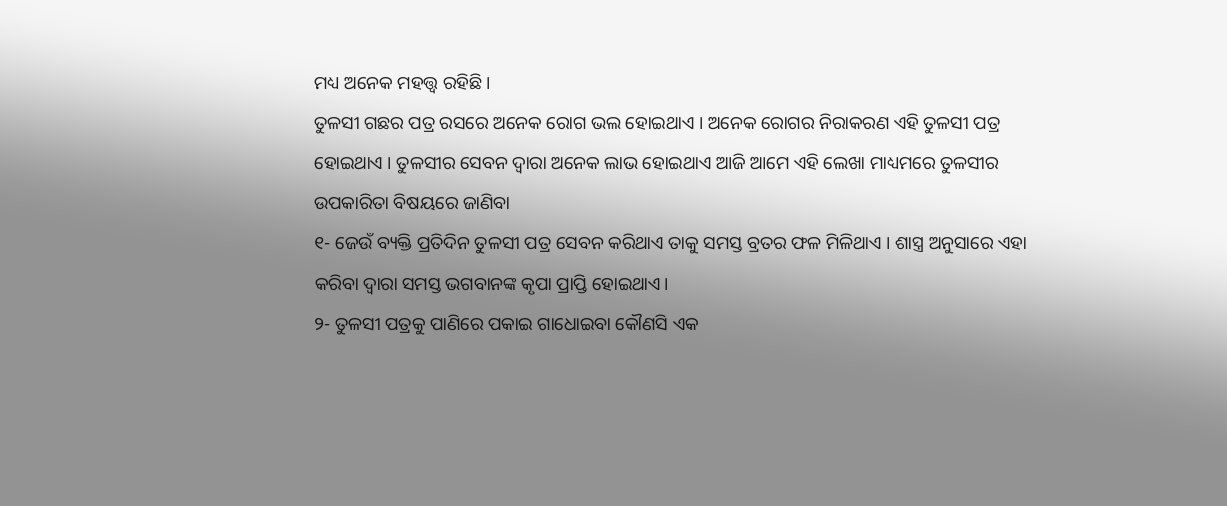ମଧ୍ୟ ଅନେକ ମହତ୍ତ୍ଵ ରହିଛି ।
ତୁଳସୀ ଗଛର ପତ୍ର ରସରେ ଅନେକ ରୋଗ ଭଲ ହୋଇଥାଏ । ଅନେକ ରୋଗର ନିରାକରଣ ଏହି ତୁଳସୀ ପତ୍ର ହୋଇଥାଏ । ତୁଳସୀର ସେବନ ଦ୍ଵାରା ଅନେକ ଲାଭ ହୋଇଥାଏ ଆଜି ଆମେ ଏହି ଲେଖା ମାଧ୍ୟମରେ ତୁଳସୀର ଉପକାରିତା ବିଷୟରେ ଜାଣିବା
୧- ଜେଉଁ ବ୍ୟକ୍ତି ପ୍ରତିଦିନ ତୁଳସୀ ପତ୍ର ସେବନ କରିଥାଏ ତାକୁ ସମସ୍ତ ବ୍ରତର ଫଳ ମିଳିଥାଏ । ଶାସ୍ତ୍ର ଅନୁସାରେ ଏହା କରିବା ଦ୍ୱାରା ସମସ୍ତ ଭଗବାନଙ୍କ କୃପା ପ୍ରାପ୍ତି ହୋଇଥାଏ।
୨- ତୁଳସୀ ପତ୍ରକୁ ପାଣିରେ ପକାଇ ଗାଧୋଇବା କୌଣସି ଏକ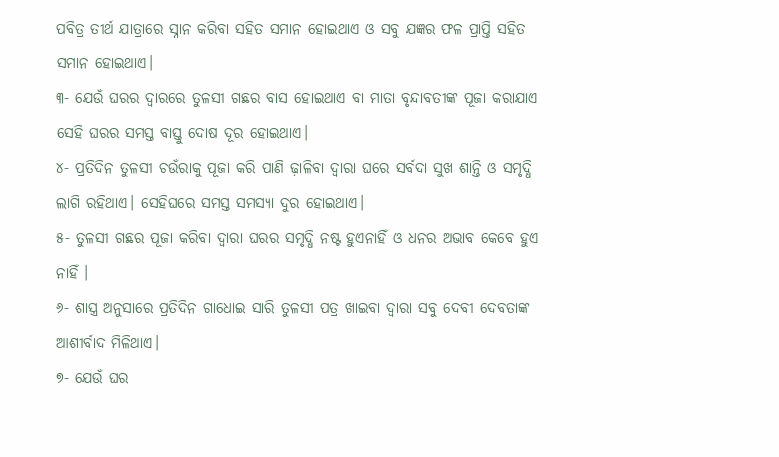ପବିତ୍ର ତୀର୍ଥ ଯାତ୍ରାରେ ସ୍ନାନ କରିବା ସହିତ ସମାନ ହୋଇଥାଏ ଓ ସବୁ ଯଜ୍ଞର ଫଳ ପ୍ରାପ୍ତି ସହିତ ସମାନ ହୋଇଥାଏ।
୩- ଯେଉଁ ଘରର ଦ୍ଵାରରେ ତୁଳସୀ ଗଛର ବାସ ହୋଇଥାଏ ବା ମାତା ବୃନ୍ଦାବତୀଙ୍କ ପୂଜା କରାଯାଏ ସେହି ଘରର ସମସ୍ତ ବାସ୍ତୁ ଦୋଷ ଦୂର ହୋଇଥାଏ।
୪- ପ୍ରତିଦିନ ତୁଳସୀ ଚଉଁରାକୁ ପୂଜା କରି ପାଣି ଢ଼ାଳିବା ଦ୍ଵାରା ଘରେ ସର୍ବଦା ସୁଖ ଶାନ୍ତି ଓ ସମୃଦ୍ଧି ଲାଗି ରହିଥାଏ। ସେହିଘରେ ସମସ୍ତ ସମସ୍ୟା ଦୁର ହୋଇଥାଏ।
୫- ତୁଳସୀ ଗଛର ପୂଜା କରିବା ଦ୍ୱାରା ଘରର ସମୃଦ୍ଧି ନଷ୍ଟ ହୁଏନାହିଁ ଓ ଧନର ଅଭାବ କେବେ ହୁଏ ନାହିଁ ।
୬- ଶାସ୍ତ୍ର ଅନୁସାରେ ପ୍ରତିଦିନ ଗାଧୋଇ ସାରି ତୁଳସୀ ପତ୍ର ଖାଇବା ଦ୍ଵାରା ସବୁ ଦେବୀ ଦେବତାଙ୍କ ଆଶୀର୍ବାଦ ମିଳିଥାଏ।
୭- ଯେଉଁ ଘର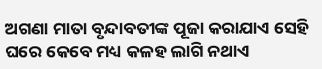ଅଗଣା ମାତା ବୃନ୍ଦାବତୀଙ୍କ ପୂଜା କରାଯାଏ ସେହି ଘରେ କେବେ ମଧ୍ୟ କଳହ ଲାଗି ନଥାଏ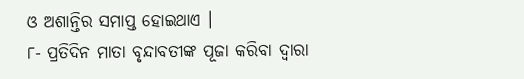ଓ ଅଶାନ୍ତିର ସମାପ୍ତ ହୋଇଥାଏ ।
୮- ପ୍ରତିଦିନ ମାତା ବୃନ୍ଦାବତୀଙ୍କ ପୂଜା କରିବା ଦ୍ୱାରା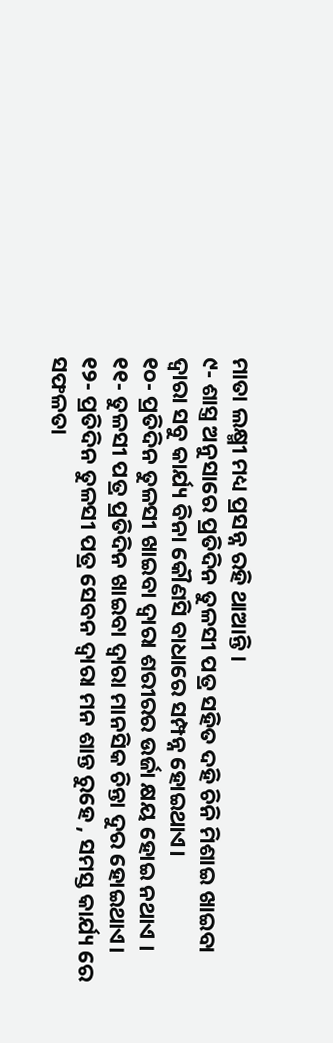ମାତା ଲକ୍ଷ୍ମୀ ମଧ୍ୟ ପ୍ରସନ୍ନ ରହି ଥାଆନ୍ତି ।
୯- ଶାସ୍ତ୍ର ଅନୁସାରେ ପ୍ରତିଦିନ ତୁଳସୀ ପତ୍ର ସହିତ ଦହି ଚିନି ମିଶାଇ ଖାଇବା ଦ୍ବାରା ସବୁ କାର୍ଯ୍ୟ ବିନା କୌଣସି ବାଧାରେ ସମ୍ପନ୍ନ ହୋଇଥାଏ।
୧୦- ପ୍ରତିଦିନ ତୁଳସୀ ଖାଇବା ଦ୍ବାରା ଶରୀରର ଉର୍ଜା କ୍ଷୟ ହୋଇ ନଥାଏ ।
୧୧- ତୁଳସୀ ପତ୍ର ପ୍ରତିଦିନ ଖାଇବା ଦ୍ବାରା ମାନସିକ ଚିନ୍ତା ଦୁର ହୋଇଥାଏ।
୧୨- ପ୍ରତିଦିନ ତୁଳସୀ ପତ୍ର ସେବନ ଦ୍ୱାରା ମନ ଶାନ୍ତ ରୁହେ , ସମସ୍ତ କାର୍ଯ୍ୟ ରେ ସଫଳତା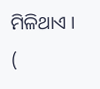ମିଳିଥାଏ ।
(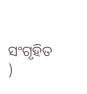ସଂଗୃହିତ )